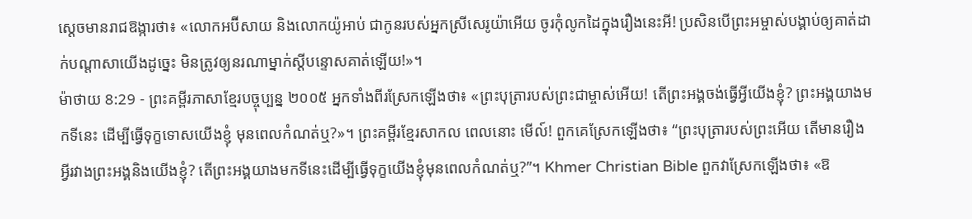ស្ដេចមានរាជឱង្ការថា៖ «លោកអប៊ីសាយ និងលោកយ៉ូអាប់ ជាកូនរបស់អ្នកស្រីសេរូយ៉ាអើយ ចូរកុំលូកដៃក្នុងរឿងនេះអី! ប្រសិនបើព្រះអម្ចាស់បង្គាប់ឲ្យគាត់ដាក់បណ្ដាសាយើងដូច្នេះ មិនត្រូវឲ្យនរណាម្នាក់ស្ដីបន្ទោសគាត់ឡើយ!»។
ម៉ាថាយ 8:29 - ព្រះគម្ពីរភាសាខ្មែរបច្ចុប្បន្ន ២០០៥ អ្នកទាំងពីរស្រែកឡើងថា៖ «ព្រះបុត្រារបស់ព្រះជាម្ចាស់អើយ! តើព្រះអង្គចង់ធ្វើអ្វីយើងខ្ញុំ? ព្រះអង្គយាងមកទីនេះ ដើម្បីធ្វើទុក្ខទោសយើងខ្ញុំ មុនពេលកំណត់ឬ?»។ ព្រះគម្ពីរខ្មែរសាកល ពេលនោះ មើល៍! ពួកគេស្រែកឡើងថា៖ “ព្រះបុត្រារបស់ព្រះអើយ តើមានរឿងអ្វីរវាងព្រះអង្គនិងយើងខ្ញុំ? តើព្រះអង្គយាងមកទីនេះដើម្បីធ្វើទុក្ខយើងខ្ញុំមុនពេលកំណត់ឬ?”។ Khmer Christian Bible ពួកវាស្រែកឡើងថា៖ «ឱ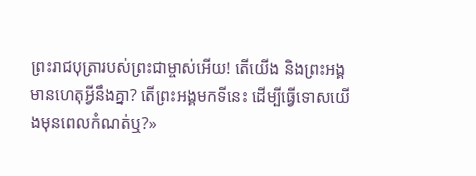ព្រះរាជបុត្រារបស់ព្រះជាម្ចាស់អើយ! តើយើង និងព្រះអង្គមានហេតុអ្វីនឹងគ្នា? តើព្រះអង្គមកទីនេះ ដើម្បីធ្វើទោសយើងមុនពេលកំណត់ឬ?»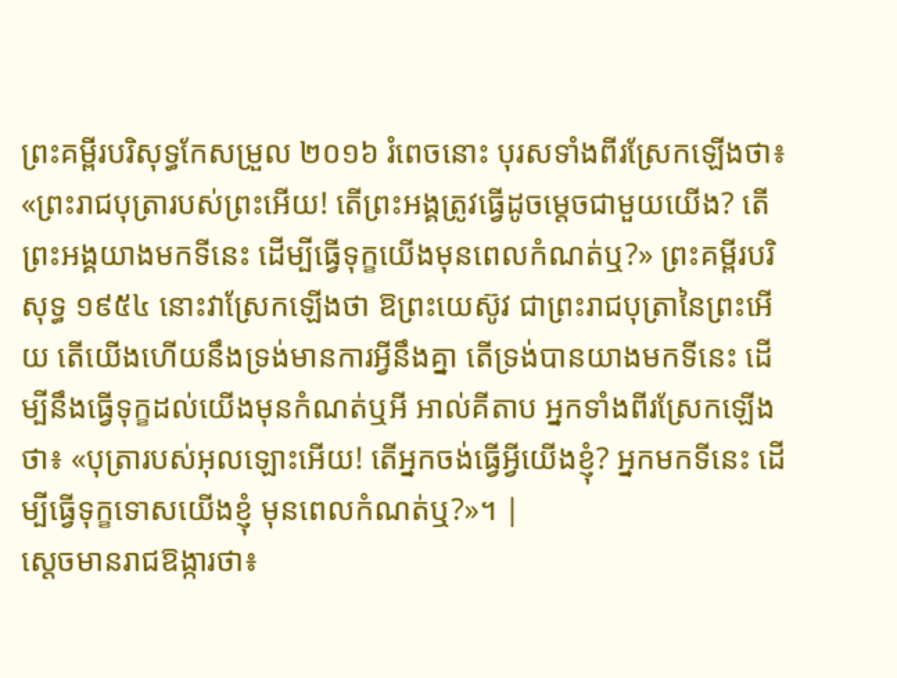ព្រះគម្ពីរបរិសុទ្ធកែសម្រួល ២០១៦ រំពេចនោះ បុរសទាំងពីរស្រែកឡើងថា៖ «ព្រះរាជបុត្រារបស់ព្រះអើយ! តើព្រះអង្គត្រូវធ្វើដូចម្តេចជាមួយយើង? តើព្រះអង្គយាងមកទីនេះ ដើម្បីធ្វើទុក្ខយើងមុនពេលកំណត់ឬ?» ព្រះគម្ពីរបរិសុទ្ធ ១៩៥៤ នោះវាស្រែកឡើងថា ឱព្រះយេស៊ូវ ជាព្រះរាជបុត្រានៃព្រះអើយ តើយើងហើយនឹងទ្រង់មានការអ្វីនឹងគ្នា តើទ្រង់បានយាងមកទីនេះ ដើម្បីនឹងធ្វើទុក្ខដល់យើងមុនកំណត់ឬអី អាល់គីតាប អ្នកទាំងពីរស្រែកឡើងថា៖ «បុត្រារបស់អុលឡោះអើយ! តើអ្នកចង់ធ្វើអ្វីយើងខ្ញុំ? អ្នកមកទីនេះ ដើម្បីធ្វើទុក្ខទោសយើងខ្ញុំ មុនពេលកំណត់ឬ?»។ |
ស្ដេចមានរាជឱង្ការថា៖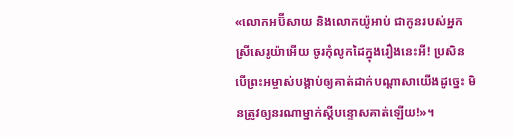«លោកអប៊ីសាយ និងលោកយ៉ូអាប់ ជាកូនរបស់អ្នកស្រីសេរូយ៉ាអើយ ចូរកុំលូកដៃក្នុងរឿងនេះអី! ប្រសិនបើព្រះអម្ចាស់បង្គាប់ឲ្យគាត់ដាក់បណ្ដាសាយើងដូច្នេះ មិនត្រូវឲ្យនរណាម្នាក់ស្ដីបន្ទោសគាត់ឡើយ!»។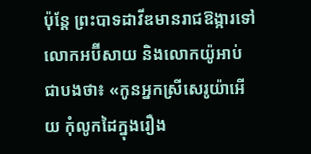ប៉ុន្តែ ព្រះបាទដាវីឌមានរាជឱង្ការទៅលោកអប៊ីសាយ និងលោកយ៉ូអាប់ ជាបងថា៖ «កូនអ្នកស្រីសេរូយ៉ាអើយ កុំលូកដៃក្នុងរឿង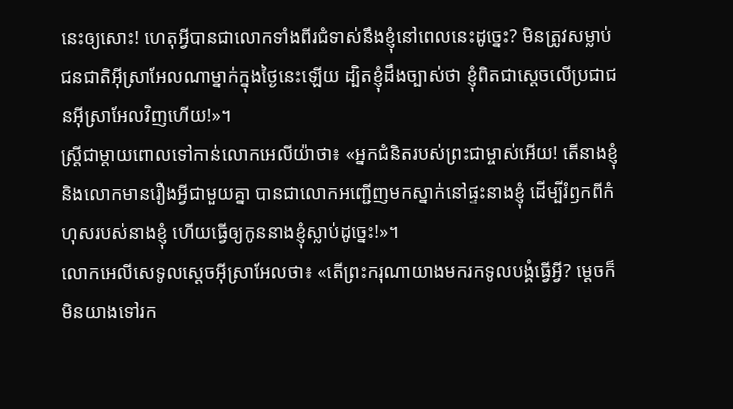នេះឲ្យសោះ! ហេតុអ្វីបានជាលោកទាំងពីរជំទាស់នឹងខ្ញុំនៅពេលនេះដូច្នេះ? មិនត្រូវសម្លាប់ជនជាតិអ៊ីស្រាអែលណាម្នាក់ក្នុងថ្ងៃនេះឡើយ ដ្បិតខ្ញុំដឹងច្បាស់ថា ខ្ញុំពិតជាស្ដេចលើប្រជាជនអ៊ីស្រាអែលវិញហើយ!»។
ស្ត្រីជាម្ដាយពោលទៅកាន់លោកអេលីយ៉ាថា៖ «អ្នកជំនិតរបស់ព្រះជាម្ចាស់អើយ! តើនាងខ្ញុំ និងលោកមានរឿងអ្វីជាមួយគ្នា បានជាលោកអញ្ជើញមកស្នាក់នៅផ្ទះនាងខ្ញុំ ដើម្បីរំឭកពីកំហុសរបស់នាងខ្ញុំ ហើយធ្វើឲ្យកូននាងខ្ញុំស្លាប់ដូច្នេះ!»។
លោកអេលីសេទូលស្ដេចអ៊ីស្រាអែលថា៖ «តើព្រះករុណាយាងមករកទូលបង្គំធ្វើអ្វី? ម្ដេចក៏មិនយាងទៅរក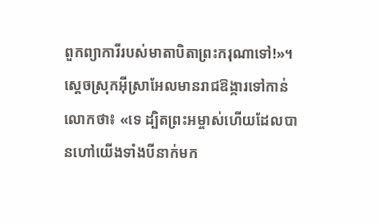ពួកព្យាការីរបស់មាតាបិតាព្រះករុណាទៅ!»។ ស្ដេចស្រុកអ៊ីស្រាអែលមានរាជឱង្ការទៅកាន់លោកថា៖ «ទេ ដ្បិតព្រះអម្ចាស់ហើយដែលបានហៅយើងទាំងបីនាក់មក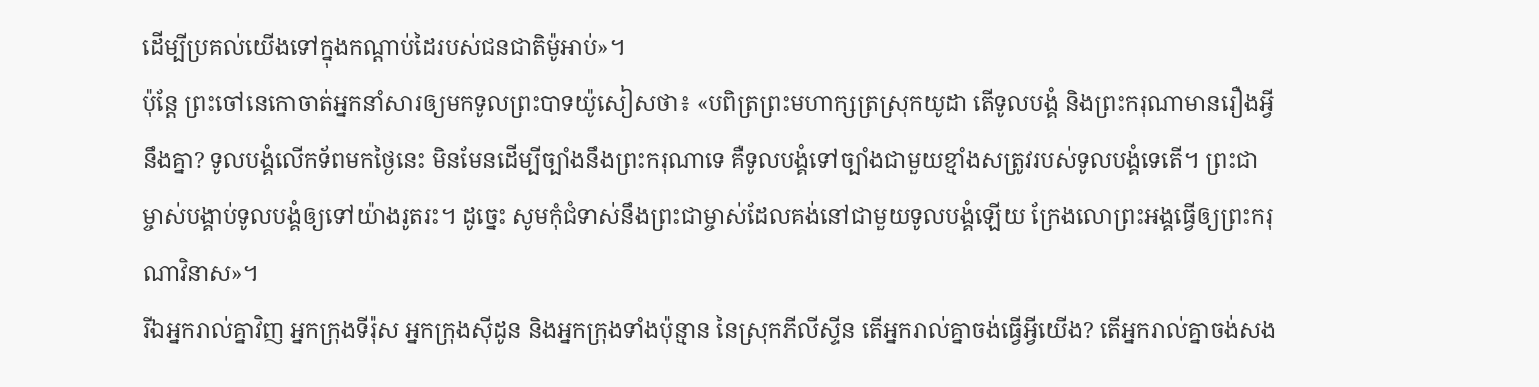ដើម្បីប្រគល់យើងទៅក្នុងកណ្ដាប់ដៃរបស់ជនជាតិម៉ូអាប់»។
ប៉ុន្តែ ព្រះចៅនេកោចាត់អ្នកនាំសារឲ្យមកទូលព្រះបាទយ៉ូសៀសថា៖ «បពិត្រព្រះមហាក្សត្រស្រុកយូដា តើទូលបង្គំ និងព្រះករុណាមានរឿងអ្វីនឹងគ្នា? ទូលបង្គំលើកទ័ពមកថ្ងៃនេះ មិនមែនដើម្បីច្បាំងនឹងព្រះករុណាទេ គឺទូលបង្គំទៅច្បាំងជាមួយខ្មាំងសត្រូវរបស់ទូលបង្គំទេតើ។ ព្រះជាម្ចាស់បង្គាប់ទូលបង្គំឲ្យទៅយ៉ាងរូតរះ។ ដូច្នេះ សូមកុំជំទាស់នឹងព្រះជាម្ចាស់ដែលគង់នៅជាមួយទូលបង្គំឡើយ ក្រែងលោព្រះអង្គធ្វើឲ្យព្រះករុណាវិនាស»។
រីឯអ្នករាល់គ្នាវិញ អ្នកក្រុងទីរ៉ុស អ្នកក្រុងស៊ីដូន និងអ្នកក្រុងទាំងប៉ុន្មាន នៃស្រុកភីលីស្ទីន តើអ្នករាល់គ្នាចង់ធ្វើអ្វីយើង? តើអ្នករាល់គ្នាចង់សង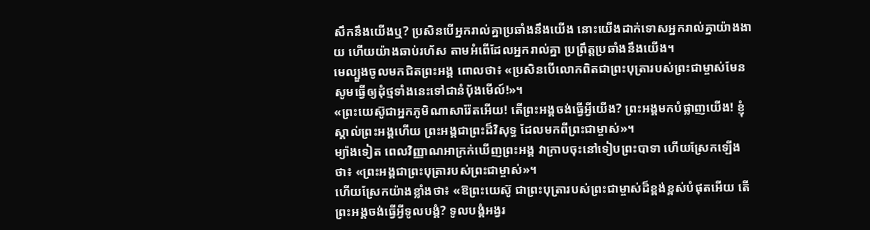សឹកនឹងយើងឬ? ប្រសិនបើអ្នករាល់គ្នាប្រឆាំងនឹងយើង នោះយើងដាក់ទោសអ្នករាល់គ្នាយ៉ាងងាយ ហើយយ៉ាងឆាប់រហ័ស តាមអំពើដែលអ្នករាល់គ្នា ប្រព្រឹត្តប្រឆាំងនឹងយើង។
មេល្បួងចូលមកជិតព្រះអង្គ ពោលថា៖ «ប្រសិនបើលោកពិតជាព្រះបុត្រារបស់ព្រះជាម្ចាស់មែន សូមធ្វើឲ្យដុំថ្មទាំងនេះទៅជានំប៉័ងមើល៍!»។
«ព្រះយេស៊ូជាអ្នកភូមិណាសារ៉ែតអើយ! តើព្រះអង្គចង់ធ្វើអ្វីយើង? ព្រះអង្គមកបំផ្លាញយើង! ខ្ញុំស្គាល់ព្រះអង្គហើយ ព្រះអង្គជាព្រះដ៏វិសុទ្ធ ដែលមកពីព្រះជាម្ចាស់»។
ម្យ៉ាងទៀត ពេលវិញ្ញាណអាក្រក់ឃើញព្រះអង្គ វាក្រាបចុះនៅទៀបព្រះបាទា ហើយស្រែកឡើងថា៖ «ព្រះអង្គជាព្រះបុត្រារបស់ព្រះជាម្ចាស់»។
ហើយស្រែកយ៉ាងខ្លាំងថា៖ «ឱព្រះយេស៊ូ ជាព្រះបុត្រារបស់ព្រះជាម្ចាស់ដ៏ខ្ពង់ខ្ពស់បំផុតអើយ តើព្រះអង្គចង់ធ្វើអ្វីទូលបង្គំ? ទូលបង្គំអង្វរ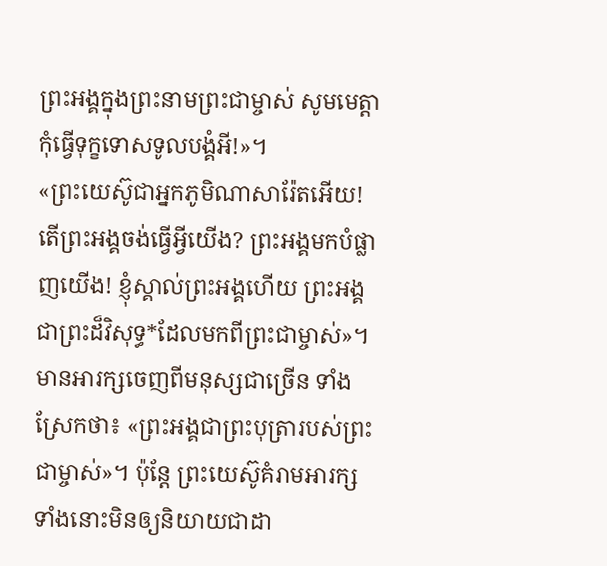ព្រះអង្គក្នុងព្រះនាមព្រះជាម្ចាស់ សូមមេត្តាកុំធ្វើទុក្ខទោសទូលបង្គំអី!»។
«ព្រះយេស៊ូជាអ្នកភូមិណាសារ៉ែតអើយ! តើព្រះអង្គចង់ធ្វើអ្វីយើង? ព្រះអង្គមកបំផ្លាញយើង! ខ្ញុំស្គាល់ព្រះអង្គហើយ ព្រះអង្គជាព្រះដ៏វិសុទ្ធ*ដែលមកពីព្រះជាម្ចាស់»។
មានអារក្សចេញពីមនុស្សជាច្រើន ទាំងស្រែកថា៖ «ព្រះអង្គជាព្រះបុត្រារបស់ព្រះជាម្ចាស់»។ ប៉ុន្តែ ព្រះយេស៊ូគំរាមអារក្សទាំងនោះមិនឲ្យនិយាយជាដា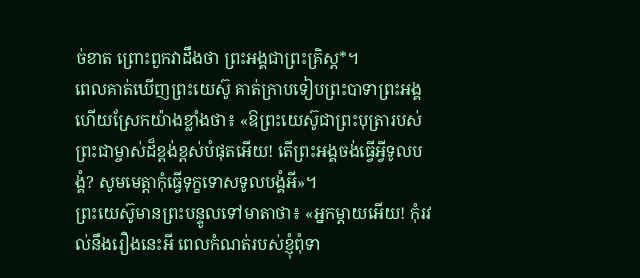ច់ខាត ព្រោះពួកវាដឹងថា ព្រះអង្គជាព្រះគ្រិស្ត*។
ពេលគាត់ឃើញព្រះយេស៊ូ គាត់ក្រាបទៀបព្រះបាទាព្រះអង្គ ហើយស្រែកយ៉ាងខ្លាំងថា៖ «ឱព្រះយេស៊ូជាព្រះបុត្រារបស់ព្រះជាម្ចាស់ដ៏ខ្ពង់ខ្ពស់បំផុតអើយ! តើព្រះអង្គចង់ធ្វើអ្វីទូលបង្គំ? សូមមេត្តាកុំធ្វើទុក្ខទោសទូលបង្គំអី»។
ព្រះយេស៊ូមានព្រះបន្ទូលទៅមាតាថា៖ «អ្នកម្ដាយអើយ! កុំរវល់នឹងរឿងនេះអី ពេលកំណត់របស់ខ្ញុំពុំទា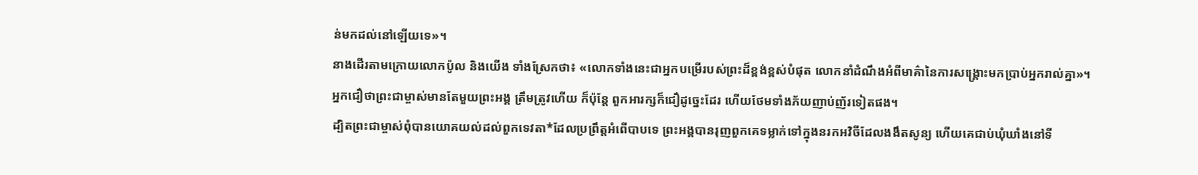ន់មកដល់នៅឡើយទេ»។
នាងដើរតាមក្រោយលោកប៉ូល និងយើង ទាំងស្រែកថា៖ «លោកទាំងនេះជាអ្នកបម្រើរបស់ព្រះដ៏ខ្ពង់ខ្ពស់បំផុត លោកនាំដំណឹងអំពីមាគ៌ានៃការសង្គ្រោះមកប្រាប់អ្នករាល់គ្នា»។
អ្នកជឿថាព្រះជាម្ចាស់មានតែមួយព្រះអង្គ ត្រឹមត្រូវហើយ ក៏ប៉ុន្តែ ពួកអារក្សក៏ជឿដូច្នេះដែរ ហើយថែមទាំងភ័យញាប់ញ័រទៀតផង។
ដ្បិតព្រះជាម្ចាស់ពុំបានយោគយល់ដល់ពួកទេវតា*ដែលប្រព្រឹត្តអំពើបាបទេ ព្រះអង្គបានរុញពួកគេទម្លាក់ទៅក្នុងនរកអវិចីដែលងងឹតសូន្យ ហើយគេជាប់ឃុំឃាំងនៅទី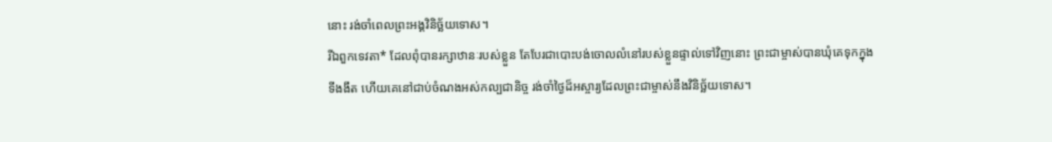នោះ រង់ចាំពេលព្រះអង្គវិនិច្ឆ័យទោស។
រីឯពួកទេវតា* ដែលពុំបានរក្សាឋានៈរបស់ខ្លួន តែបែរជាបោះបង់ចោលលំនៅរបស់ខ្លួនផ្ទាល់ទៅវិញនោះ ព្រះជាម្ចាស់បានឃុំគេទុកក្នុងទីងងឹត ហើយគេនៅជាប់ចំណងអស់កល្បជានិច្ច រង់ចាំថ្ងៃដ៏អស្ចារ្យដែលព្រះជាម្ចាស់នឹងវិនិច្ឆ័យទោស។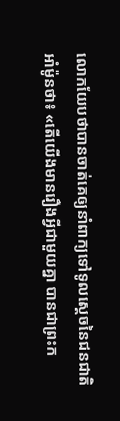លោកយែបថាបានចាត់គេឲ្យនាំពាក្យទៅទូលស្ដេចនៃជនជាតិអាំម៉ូនថា៖ «តើយើងមានរឿងអ្វីជាមួយគ្នា បានជាព្រះក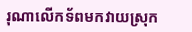រុណាលើកទ័ពមកវាយស្រុក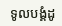ទូលបង្គំដូ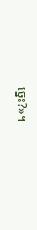ច្នេះ?»។